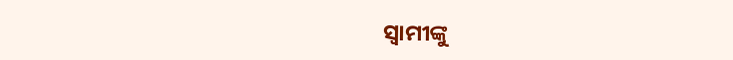ସ୍ବାମୀଙ୍କୁ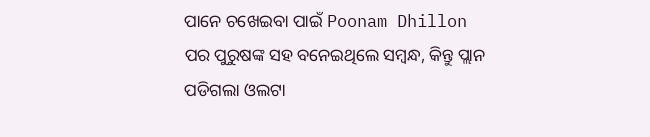ପାନେ ଚଖେଇବା ପାଇଁ Poonam Dhillon ପର ପୁରୁଷଙ୍କ ସହ ବନେଇଥିଲେ ସମ୍ବନ୍ଧ, କିନ୍ତୁ ପ୍ଲାନ ପଡିଗଲା ଓଲଟା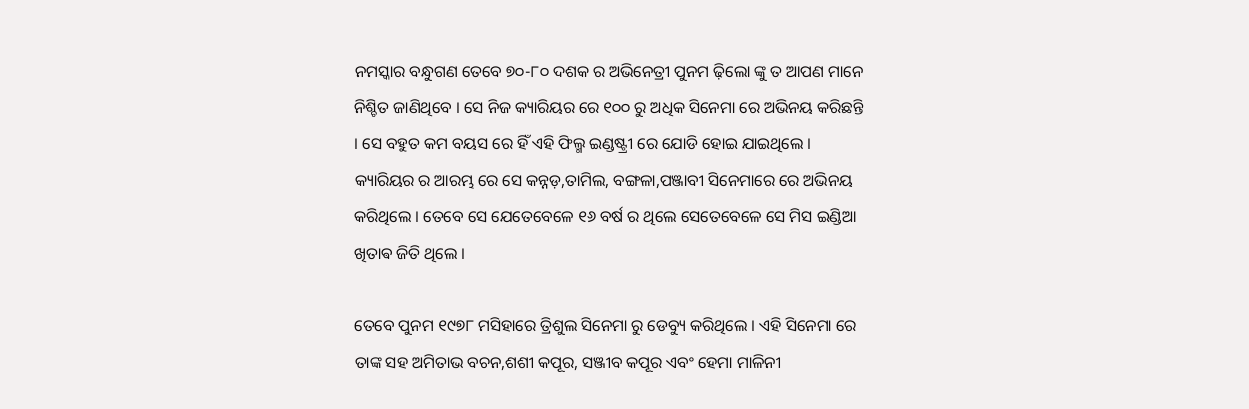ନମସ୍କାର ବନ୍ଧୁଗଣ ତେବେ ୭୦-୮୦ ଦଶକ ର ଅଭିନେତ୍ରୀ ପୁନମ ଢ଼ିଲୋ ଙ୍କୁ ତ ଆପଣ ମାନେ ନିଶ୍ଚିତ ଜାଣିଥିବେ । ସେ ନିଜ କ୍ୟାରିୟର ରେ ୧୦୦ ରୁ ଅଧିକ ସିନେମା ରେ ଅଭିନୟ କରିଛନ୍ତି । ସେ ବହୁତ କମ ବୟସ ରେ ହିଁ ଏହି ଫିଲ୍ମ ଇଣ୍ଡଷ୍ଟ୍ରୀ ରେ ଯୋଡି ହୋଇ ଯାଇଥିଲେ । କ୍ୟାରିୟର ର ଆରମ୍ଭ ରେ ସେ କନ୍ନଡ଼,ତାମିଲ, ବଙ୍ଗଳା,ପଞ୍ଜାବୀ ସିନେମାରେ ରେ ଅଭିନୟ କରିଥିଲେ । ତେବେ ସେ ଯେତେବେଳେ ୧୬ ବର୍ଷ ର ଥିଲେ ସେତେବେଳେ ସେ ମିସ ଇଣ୍ଡିଆ ଖିତାଵ ଜିତି ଥିଲେ ।

ତେବେ ପୁନମ ୧୯୭୮ ମସିହାରେ ତ୍ରିଶୁଲ ସିନେମା ରୁ ଡେବ୍ୟୁ କରିଥିଲେ । ଏହି ସିନେମା ରେ ତାଙ୍କ ସହ ଅମିତାଭ ବଚନ,ଶଶୀ କପୂର, ସଞ୍ଜୀବ କପୂର ଏବଂ ହେମା ମାଳିନୀ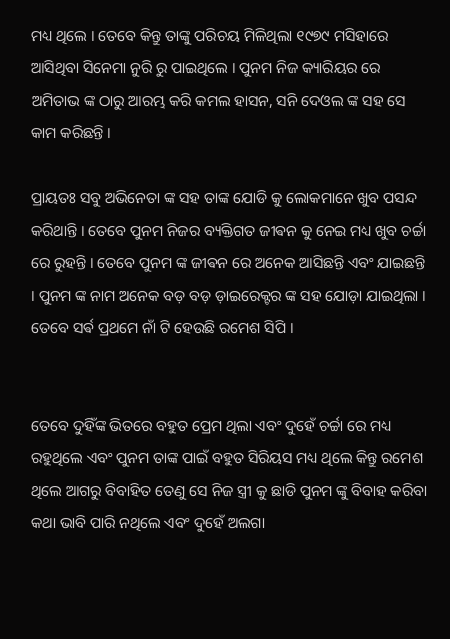ମଧ୍ୟ ଥିଲେ । ତେବେ କିନ୍ତୁ ତାଙ୍କୁ ପରିଚୟ ମିଳିଥିଲା ୧୯୭୯ ମସିହାରେ ଆସିଥିବା ସିନେମା ନୁରି ରୁ ପାଇଥିଲେ । ପୁନମ ନିଜ କ୍ୟାରିୟର ରେ ଅମିତାଭ ଙ୍କ ଠାରୁ ଆରମ୍ଭ କରି କମଲ ହାସନ, ସନି ଦେଓଲ ଙ୍କ ସହ ସେ କାମ କରିଛନ୍ତି ।

ପ୍ରାୟତଃ ସବୁ ଅଭିନେତା ଙ୍କ ସହ ତାଙ୍କ ଯୋଡି କୁ ଲୋକମାନେ ଖୁବ ପସନ୍ଦ କରିଥାନ୍ତି । ତେବେ ପୁନମ ନିଜର ବ୍ୟକ୍ତିଗତ ଜୀଵନ କୁ ନେଇ ମଧ୍ୟ ଖୁବ ଚର୍ଚ୍ଚା ରେ ରୁହନ୍ତି । ତେବେ ପୁନମ ଙ୍କ ଜୀଵନ ରେ ଅନେକ ଆସିଛନ୍ତି ଏବଂ ଯାଇଛନ୍ତି । ପୁନମ ଙ୍କ ନାମ ଅନେକ ବଡ଼ ବଡ଼ ଡ଼ାଇରେକ୍ଟର ଙ୍କ ସହ ଯୋଡ଼ା ଯାଇଥିଲା । ତେବେ ସର୍ଵ ପ୍ରଥମେ ନାଁ ଟି ହେଉଛି ରମେଶ ସିପି ।


ତେବେ ଦୁହିଁଙ୍କ ଭିତରେ ବହୁତ ପ୍ରେମ ଥିଲା ଏବଂ ଦୁହେଁ ଚର୍ଚ୍ଚା ରେ ମଧ୍ୟ ରହୁଥିଲେ ଏବଂ ପୁନମ ତାଙ୍କ ପାଇଁ ବହୁତ ସିରିୟସ ମଧ୍ୟ ଥିଲେ କିନ୍ତୁ ରମେଶ ଥିଲେ ଆଗରୁ ବିବାହିତ ତେଣୁ ସେ ନିଜ ସ୍ତ୍ରୀ କୁ ଛାଡି ପୁନମ ଙ୍କୁ ବିବାହ କରିବା କଥା ଭାବି ପାରି ନଥିଲେ ଏବଂ ଦୁହେଁ ଅଲଗା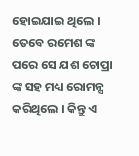ହୋଇଯାଇ ଥିଲେ । ତେବେ ରମେଶ ଙ୍କ ପରେ ସେ ଯଶ ଚୋପ୍ରା ଙ୍କ ସହ ମଧ୍ୟ ରୋମନ୍ସ କରିଥିଲେ । କିନ୍ତୁ ଏ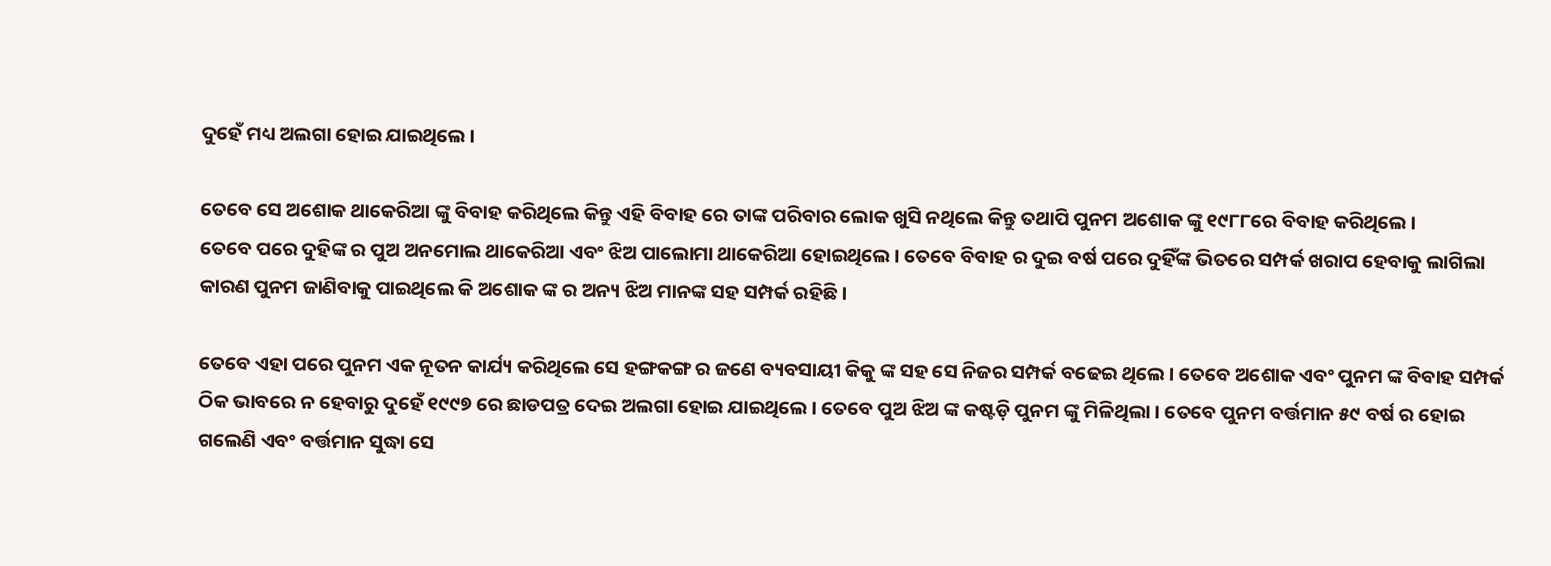ଦୁହେଁ ମଧ୍ୟ ଅଲଗା ହୋଇ ଯାଇଥିଲେ ।

ତେବେ ସେ ଅଶୋକ ଥାକେରିଆ ଙ୍କୁ ବିବାହ କରିଥିଲେ କିନ୍ତୁ ଏହି ବିବାହ ରେ ତାଙ୍କ ପରିବାର ଲୋକ ଖୁସି ନଥିଲେ କିନ୍ତୁ ତଥାପି ପୁନମ ଅଶୋକ ଙ୍କୁ ୧୯୮୮ରେ ବିବାହ କରିଥିଲେ ।
ତେବେ ପରେ ଦୁହିଙ୍କ ର ପୁଅ ଅନମୋଲ ଥାକେରିଆ ଏବଂ ଝିଅ ପାଲୋମା ଥାକେରିଆ ହୋଇଥିଲେ । ତେବେ ବିବାହ ର ଦୁଇ ବର୍ଷ ପରେ ଦୁହିଁଙ୍କ ଭିତରେ ସମ୍ପର୍କ ଖରାପ ହେବାକୁ ଲାଗିଲା କାରଣ ପୁନମ ଜାଣିବାକୁ ପାଇଥିଲେ କି ଅଶୋକ ଙ୍କ ର ଅନ୍ୟ ଝିଅ ମାନଙ୍କ ସହ ସମ୍ପର୍କ ରହିଛି ।

ତେବେ ଏହା ପରେ ପୁନମ ଏକ ନୂତନ କାର୍ଯ୍ୟ କରିଥିଲେ ସେ ହଙ୍ଗକଙ୍ଗ ର ଜଣେ ବ୍ୟବସାୟୀ କିକୁ ଙ୍କ ସହ ସେ ନିଜର ସମ୍ପର୍କ ବଢେଇ ଥିଲେ । ତେବେ ଅଶୋକ ଏବଂ ପୁନମ ଙ୍କ ବିବାହ ସମ୍ପର୍କ ଠିକ ଭାବରେ ନ ହେବାରୁ ଦୁହେଁ ୧୯୯୭ ରେ ଛାଡପତ୍ର ଦେଇ ଅଲଗା ହୋଇ ଯାଇଥିଲେ । ତେବେ ପୁଅ ଝିଅ ଙ୍କ କଷ୍ଟଡ଼ି ପୁନମ ଙ୍କୁ ମିଳିଥିଲା । ତେବେ ପୁନମ ବର୍ତ୍ତମାନ ୫୯ ବର୍ଷ ର ହୋଇ ଗଲେଣି ଏବଂ ବର୍ତ୍ତମାନ ସୁଦ୍ଧା ସେ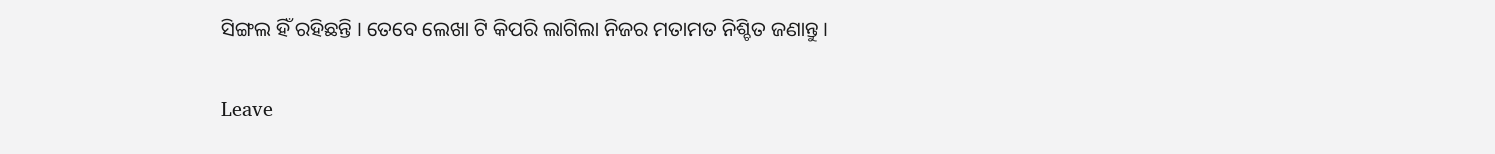ସିଙ୍ଗଲ ହିଁ ରହିଛନ୍ତି । ତେବେ ଲେଖା ଟି କିପରି ଲାଗିଲା ନିଜର ମତାମତ ନିଶ୍ଚିତ ଜଣାନ୍ତୁ ।

Leave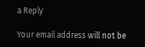a Reply

Your email address will not be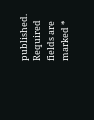published. Required fields are marked *